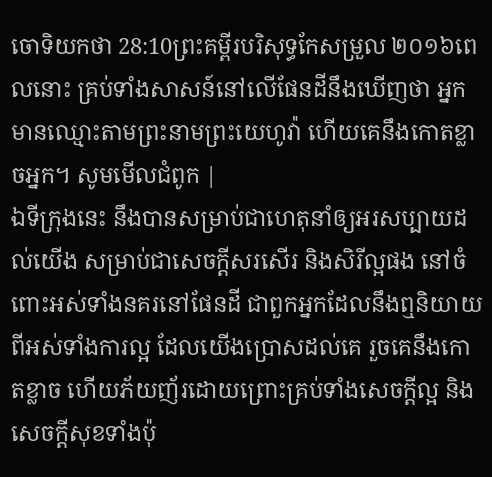ចោទិយកថា 28:10ព្រះគម្ពីរបរិសុទ្ធកែសម្រួល ២០១៦ពេលនោះ គ្រប់ទាំងសាសន៍នៅលើផែនដីនឹងឃើញថា អ្នកមានឈ្មោះតាមព្រះនាមព្រះយេហូវ៉ា ហើយគេនឹងកោតខ្លាចអ្នក។ សូមមើលជំពូក |
ឯទីក្រុងនេះ នឹងបានសម្រាប់ជាហេតុនាំឲ្យអរសប្បាយដល់យើង សម្រាប់ជាសេចក្ដីសរសើរ និងសិរីល្អផង នៅចំពោះអស់ទាំងនគរនៅផែនដី ជាពួកអ្នកដែលនឹងឮនិយាយពីអស់ទាំងការល្អ ដែលយើងប្រោសដល់គេ រួចគេនឹងកោតខ្លាច ហើយភ័យញ័រដោយព្រោះគ្រប់ទាំងសេចក្ដីល្អ និងសេចក្ដីសុខទាំងប៉ុ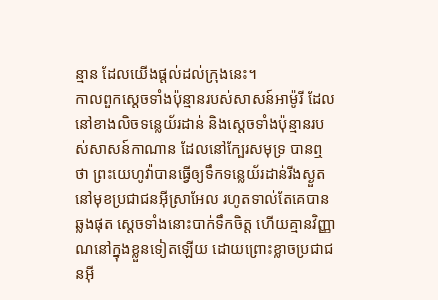ន្មាន ដែលយើងផ្តល់ដល់ក្រុងនេះ។
កាលពួកស្តេចទាំងប៉ុន្មានរបស់សាសន៍អាម៉ូរី ដែលនៅខាងលិចទន្លេយ័រដាន់ និងស្តេចទាំងប៉ុន្មានរបស់សាសន៍កាណាន ដែលនៅក្បែរសមុទ្រ បានឮថា ព្រះយេហូវ៉ាបានធ្វើឲ្យទឹកទន្លេយ័រដាន់រីងស្ងួត នៅមុខប្រជាជនអ៊ីស្រាអែល រហូតទាល់តែគេបានឆ្លងផុត ស្ដេចទាំងនោះបាក់ទឹកចិត្ត ហើយគ្មានវិញ្ញាណនៅក្នុងខ្លួនទៀតឡើយ ដោយព្រោះខ្លាចប្រជាជនអ៊ី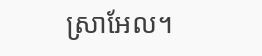ស្រាអែល។